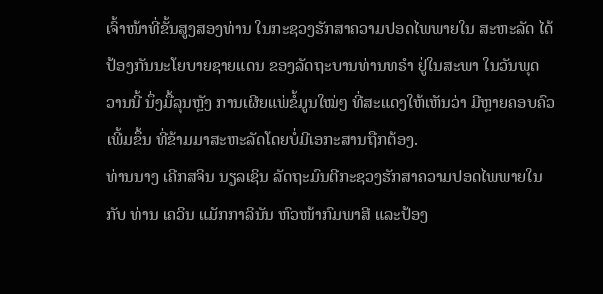ເຈົ້າໜ້າທີ່ຂັ້ນສູງສອງທ່ານ ໃນກະຊວງຮັກສາຄວາມປອດໄພພາຍໃນ ສະຫະລັດ ໄດ້
ປ້ອງກັນນະໂຍບາຍຊາຍແດນ ຂອງລັດຖະບານທ່ານທຣຳ ຢູ່ໃນສະພາ ໃນວັນພຸດ
ວານນີ້ ນຶ່ງມື້ລຸນຫຼັງ ການເຜີຍແພ່ຂໍ້ມູນໃໝ່ໆ ທີ່ສະແດງໃຫ້ເຫັນວ່າ ມີຫຼາຍຄອບຄົວ
ເພີ້ມຂຶ້ນ ທີ່ຂ້າມມາສະຫະລັດໂດຍບໍ່ມີເອກະສານຖືກຕ້ອງ.
ທ່ານນາງ ເຄີກສຈິນ ນຽລເຊິນ ລັດຖະມົນຕີກະຊວງຮັກສາຄວາມປອດໄພພາຍໃນ
ກັບ ທ່ານ ເຄວິນ ແມັກກາລິນັນ ຫົວໜ້າກົມພາສີ ແລະປ້ອງ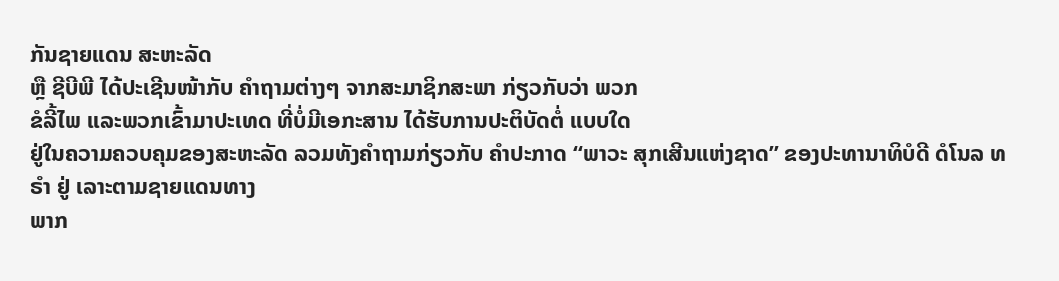ກັນຊາຍແດນ ສະຫະລັດ
ຫຼື ຊີບີພີ ໄດ້ປະເຊີນໜ້າກັບ ຄຳຖາມຕ່າງໆ ຈາກສະມາຊິກສະພາ ກ່ຽວກັບວ່າ ພວກ
ຂໍລີ້ໄພ ແລະພວກເຂົ້າມາປະເທດ ທີ່ບໍ່ມີເອກະສານ ໄດ້ຮັບການປະຕິບັດຕໍ່ ແບບໃດ
ຢູ່ໃນຄວາມຄວບຄຸມຂອງສະຫະລັດ ລວມທັງຄຳຖາມກ່ຽວກັບ ຄຳປະກາດ “ພາວະ ສຸກເສີນແຫ່ງຊາດ” ຂອງປະທານາທິບໍດີ ດໍໂນລ ທຣຳ ຢູ່ ເລາະຕາມຊາຍແດນທາງ
ພາກ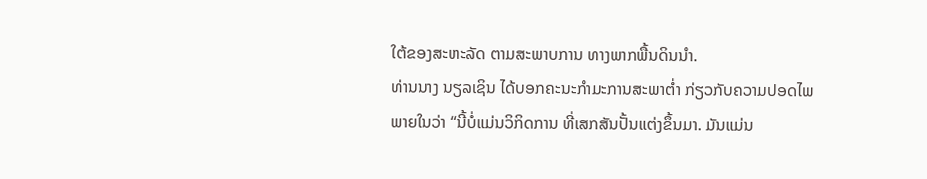ໃຕ້ຂອງສະຫະລັດ ຕາມສະພາບການ ທາງພາກພື້ນດິນນຳ.
ທ່ານນາງ ນຽລເຊິນ ໄດ້ບອກຄະນະກຳມະການສະພາຕໍ່າ ກ່ຽວກັບຄວາມປອດໄພ
ພາຍໃນວ່າ “ນີ້ບໍ່ແມ່ນວິກິດການ ທີ່ເສກສັນປັ້ນແຕ່ງຂຶ້ນມາ. ມັນແມ່ນ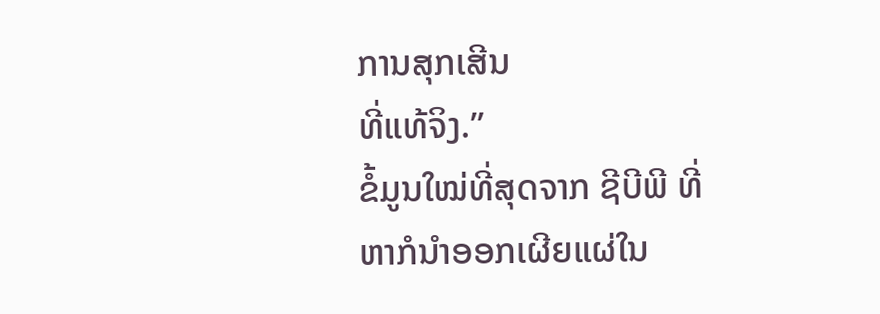ການສຸກເສີນ
ທີ່ແທ້ຈິງ.”
ຂໍ້ມູນໃໝ່ທີ່ສຸດຈາກ ຊີບີພີ ທີ່ຫາກໍນຳອອກເຜີຍແຜ່ໃນ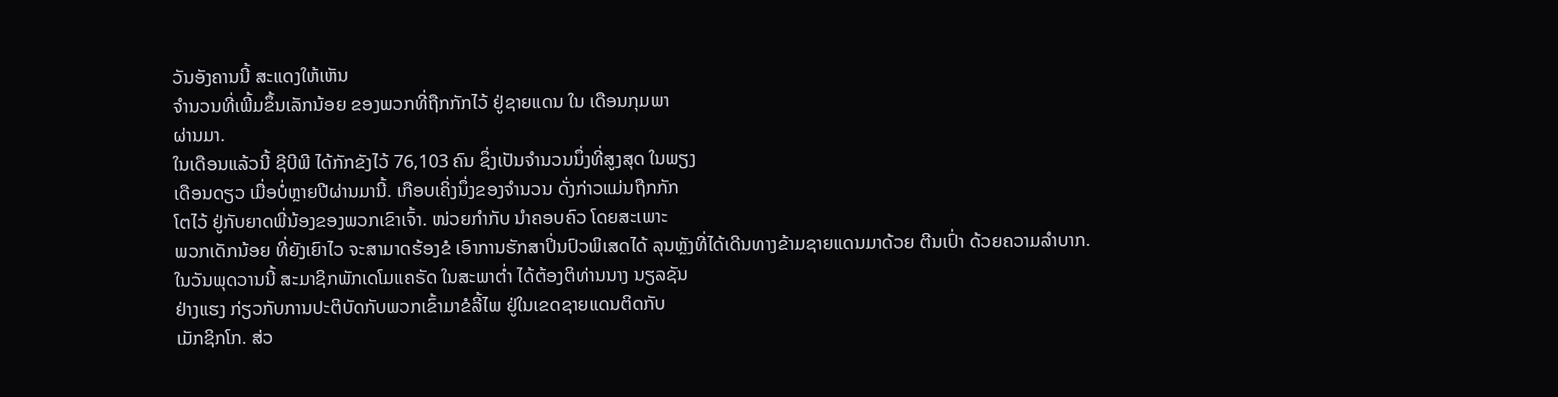ວັນອັງຄານນີ້ ສະແດງໃຫ້ເຫັນ
ຈຳນວນທີ່ເພີ້ມຂຶ້ນເລັກນ້ອຍ ຂອງພວກທີ່ຖືກກັກໄວ້ ຢູ່ຊາຍແດນ ໃນ ເດືອນກຸມພາ
ຜ່ານມາ.
ໃນເດືອນແລ້ວນີ້ ຊີບີພີ ໄດ້ກັກຂັງໄວ້ 76,103 ຄົນ ຊຶ່ງເປັນຈຳນວນນຶ່ງທີ່ສູງສຸດ ໃນພຽງ
ເດືອນດຽວ ເມື່ອບໍ່ຫຼາຍປີຜ່ານມານີ້. ເກືອບເຄິ່ງນຶ່ງຂອງຈຳນວນ ດັ່ງກ່າວແມ່ນຖືກກັກ
ໂຕໄວ້ ຢູ່ກັບຍາດພີ່ນ້ອງຂອງພວກເຂົາເຈົ້າ. ໜ່ວຍກຳກັບ ນຳຄອບຄົວ ໂດຍສະເພາະ
ພວກເດັກນ້ອຍ ທີ່ຍັງເຍົາໄວ ຈະສາມາດຮ້ອງຂໍ ເອົາການຮັກສາປິ່ນປົວພິເສດໄດ້ ລຸນຫຼັງທີ່ໄດ້ເດີນທາງຂ້າມຊາຍແດນມາດ້ວຍ ຕີນເປົ່າ ດ້ວຍຄວາມລຳບາກ.
ໃນວັນພຸດວານນີ້ ສະມາຊິກພັກເດໂມແຄຣັດ ໃນສະພາຕໍ່າ ໄດ້ຕ້ອງຕິທ່ານນາງ ນຽລຊັນ
ຢ່າງແຮງ ກ່ຽວກັບການປະຕິບັດກັບພວກເຂົ້າມາຂໍລີ້ໄພ ຢູ່ໃນເຂດຊາຍແດນຕິດກັບ
ເມັກຊິກໂກ. ສ່ວ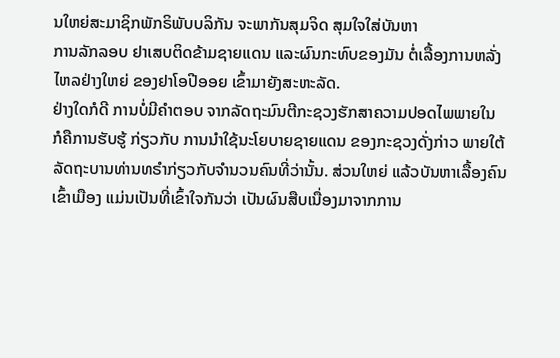ນໃຫຍ່ສະມາຊິກພັກຣິພັບບລິກັນ ຈະພາກັນສຸມຈິດ ສຸມໃຈໃສ່ບັນຫາ
ການລັກລອບ ຢາເສບຕິດຂ້າມຊາຍແດນ ແລະຜົນກະທົບຂອງມັນ ຕໍ່ເລື້ອງການຫລັ່ງ
ໄຫລຢ່າງໃຫຍ່ ຂອງຢາໂອປີອອຍ ເຂົ້າມາຍັງສະຫະລັດ.
ຢ່າງໃດກໍດີ ການບໍ່ມີຄຳຕອບ ຈາກລັດຖະມົນຕີກະຊວງຮັກສາຄວາມປອດໄພພາຍໃນ
ກໍຄືການຮັບຮູ້ ກ່ຽວກັບ ການນຳໃຊ້ນະໂຍບາຍຊາຍແດນ ຂອງກະຊວງດັ່ງກ່າວ ພາຍໃຕ້
ລັດຖະບານທ່ານທຣຳກ່ຽວກັບຈຳນວນຄົນທີ່ວ່ານັ້ນ. ສ່ວນໃຫຍ່ ແລ້ວບັນຫາເລື້ອງຄົນ
ເຂົ້າເມືອງ ແມ່ນເປັນທີ່ເຂົ້າໃຈກັນວ່າ ເປັນຜົນສືບເນື່ອງມາຈາກການ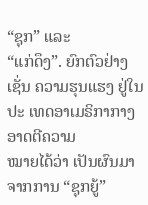“ຊຸກ” ແລະ
“ແກ່ດຶງ”. ຍົກຕົວຢ່າງເຊັ່ນ ຄວາມຮຸນແຮງ ຢູ່ໃນປະ ເທດອາເມຣິກາກາງ ອາດຕີຄວາມ
ໝາຍໄດ້ວ່າ ເປັນຜົນມາຈາກການ “ຊຸກຍູ້”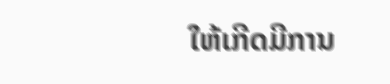ໃຫ້ເກີດມີການ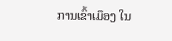ການເຂົ້າເມຶອງ ໃນ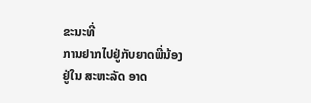ຂະນະທີ່
ການຢາກໄປຢູ່ກັບຍາດພີ່ນ້ອງຢູ່ໃນ ສະຫະລັດ ອາດ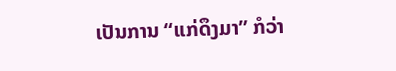ເປັນການ “ແກ່ດຶງມາ” ກໍວ່າ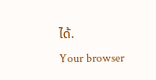ໄດ້.
Your browser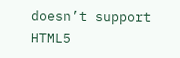doesn’t support HTML5